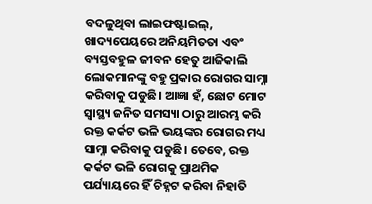ବଦଳୁଥିବା ଲାଇଫଷ୍ଟାଇଲ୍, ଖାଦ୍ୟପେୟରେ ଅନିୟମିତତା ଏବଂ ବ୍ୟସ୍ତବହୁଳ ଜୀବନ ହେତୁ ଆଜିକାଲି ଲୋକମାନଙ୍କୁ ବହୁ ପ୍ରକାର ରୋଗର ସାମ୍ନା କରିବାକୁ ପଡୁଛି। ଆଜ୍ଞା ହଁ, ଛୋଟ ମୋଟ ସ୍ୱାସ୍ଥ୍ୟ ଜନିତ ସମସ୍ୟା ଠାରୁ ଆରମ୍ଭ କରି ରକ୍ତ କର୍କଟ ଭଳି ଭୟଙ୍କର ରୋଗର ମଧ୍ୟ ସାମ୍ନା କରିବାକୁ ପଡୁଛି। ତେବେ, ରକ୍ତ କର୍କଟ ଭଳି ରୋଗକୁ ପ୍ରାଥମିକ ପର୍ଯ୍ୟାୟରେ ହିଁ ଚିହ୍ନଟ କରିବା ନିହାତି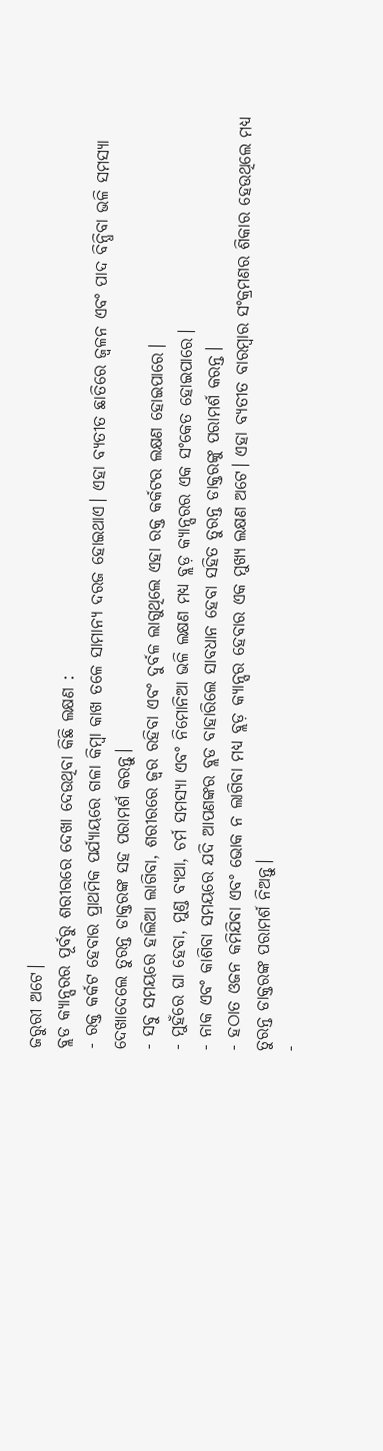ଜରୁରୀ ଅଟେ।
ବ୍ଲଡ କ୍ୟାନ୍ସରର ପୂର୍ବରୁ ଶରୀରରେ ଦେଖା ଦେଉଥିବା କିଛି ଲକ୍ଷଣ :
- ରକ୍ତ କର୍କଟ ହେବାର ପ୍ରାଥମିକ ପର୍ଯ୍ୟାୟରେ ଗଳା କିମ୍ବା କାଖ ତଳେ ସାମାନ୍ୟ ଦରଜ ହୋଇଥାଏ। ଏହା ବ୍ୟତୀତ ଛାତିରେ ଜ୍ବଳନ ଏବଂ ପାଦ ବିନ୍ଧିବା ଭଳି ସମସ୍ୟା ଦେଖାଦେଲେ ତୁରନ୍ତ ଡାକ୍ତରଙ୍କ ସହ ପରାମର୍ଶ କରନ୍ତୁ।
- ସବୁ ସମୟରେ ହାଲିଆ ଲାଗିବା, ଶରୀରରେ ଜ୍ୱର ରହିବା ଏବଂ ଦୁର୍ବଳ ଲାଗୁଥିଲେ ଏହା ରକ୍ତ କର୍କଟର ଲକ୍ଷଣ ହୋଇପାରେ।
- ମୁହଁରେ ଘା ହେବା, ମୁଣ୍ଡ ବ୍ୟଥା, ଚର୍ମ ସମସ୍ୟା ଏବଂ ନିମୋନିଆ ଭଳି ଲକ୍ଷଣ ମଧ୍ୟ ବ୍ଲଡ଼ କ୍ୟାନ୍ସରର ଏକ ସଂକେତ ହୋଇପାରେ।
- ନାକ ଏବଂ କାଶିବା ସମୟରେ ଯଦି ଆପଣଙ୍କର ବ୍ଲଡ ବାହାରିଲେ ସାବଧାନ ହେବା ସହିତ ତୁରନ୍ତ ଡାକ୍ତରଙ୍କୁ ପରାମର୍ଶ କରନ୍ତ।
- ହଠାତ ଓଜନ କମିଯିବା ଏବଂ ଭୋକ ନ ଲାଗିବା ମଧ୍ୟ ବ୍ଲଡ଼ କ୍ୟାନ୍ସର ହେବାର ଏକ ମୁଖ୍ୟ ଲକ୍ଷଣ ଅଟେ। ଏହା ବ୍ୟତୀତ ବାରମ୍ବାର ସଂକ୍ରମଣର ଶିକାର ହେଉଥିଲେ ମଧ୍ୟ ତୁରନ୍ତ ଡାକ୍ତରଙ୍କ ପରାମର୍ଶ ନିଅନ୍ତୁ।
-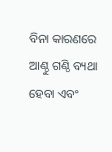ବିନା କାରଣରେ ଆଣ୍ଠୁ ଗଣ୍ଠି ବ୍ୟଥା ହେବା ଏବଂ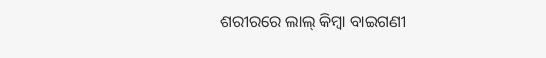ଶରୀରରେ ଲାଲ୍ କିମ୍ବା ବାଇଗଣୀ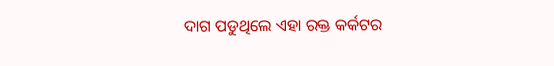ଦାଗ ପଡୁଥିଲେ ଏହା ରକ୍ତ କର୍କଟର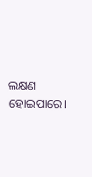ଲକ୍ଷଣ ହୋଇପାରେ।